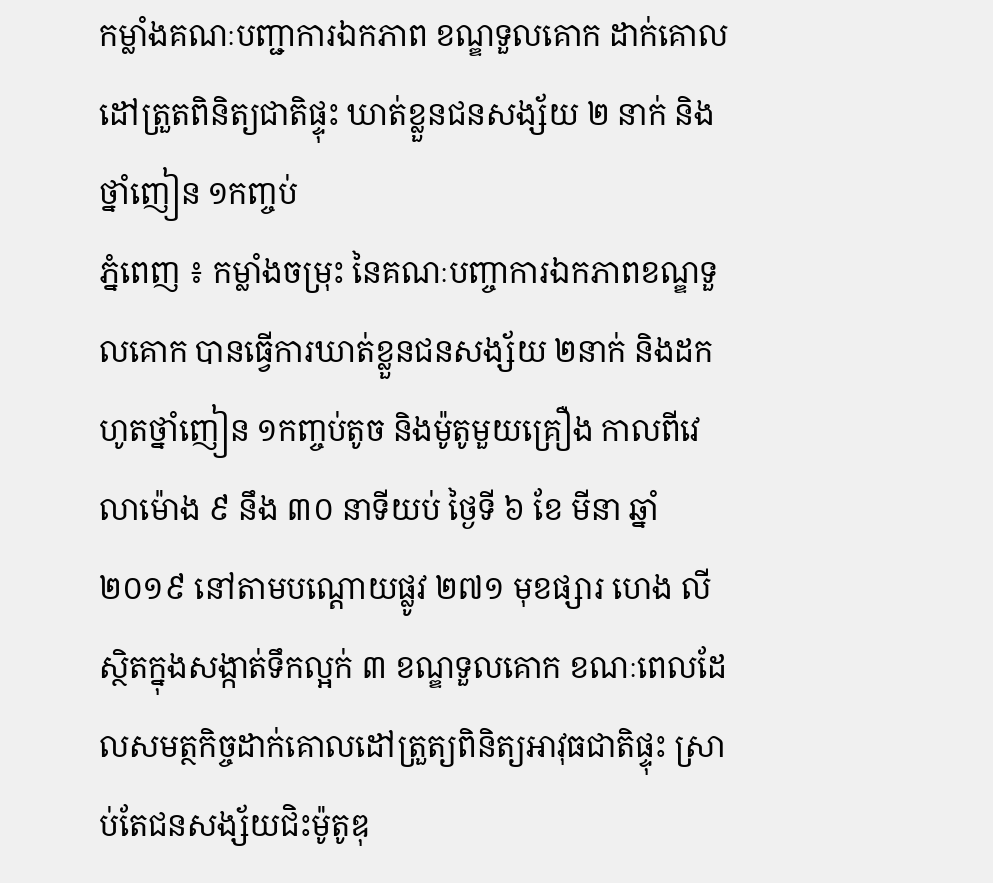កម្លាំងគណៈបញ្ជាការឯកភាព ខណ្ឌទួលគោក ដាក់គោលដៅត្រួតពិនិត្យជាតិផ្ទុះ ឃាត់ខ្លួនជនសង្ស័យ ២ នាក់ និងថ្នាំញៀន ១កញ្ចប់
ភ្នំពេញ ៖ កម្លាំងចម្រុះ នៃគណៈបញ្ចាការឯកភាពខណ្ឌទួលគោក បានធ្វើការឃាត់ខ្លួនជនសង្ស័យ ២នាក់ និងដកហូតថ្នាំញៀន ១កញ្ចប់តូច និងម៉ូតូមួយគ្រឿង កាលពីវេលាម៉ោង ៩ នឹង ៣០ នាទីយប់ ថ្ងៃទី ៦ ខែ មីនា ឆ្នាំ ២០១៩ នៅតាមបណ្ដោយផ្លូវ ២៧១ មុខផ្សារ ហេង លី ស្ថិតក្នុងសង្កាត់ទឹកល្អក់ ៣ ខណ្ឌទួលគោក ខណៈពេលដែលសមត្ថកិច្ចដាក់គោលដៅត្រួត្យពិនិត្យអាវុធជាតិផ្ទុះ ស្រាប់តែជនសង្ស័យជិះម៉ូតូឌុ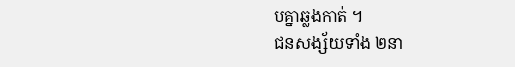បគ្នាឆ្លងកាត់ ។
ជនសង្ស័យទាំង ២នា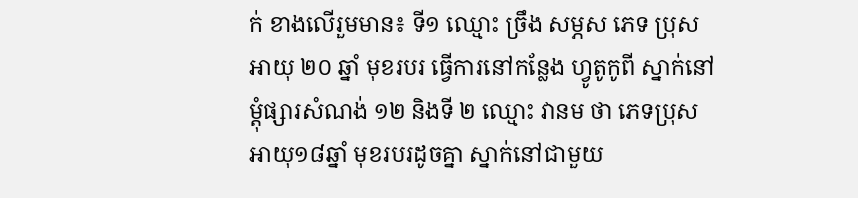ក់ ខាងលើរួមមាន៖ ទី១ ឈ្មោះ ច្រឹង សម្ភស ភេទ ប្រុស អាយុ ២០ ឆ្នាំ មុខរបរ ធ្វើការនៅកន្លែង ហ្វូតូកូពី ស្នាក់នៅម្តុំផ្សារសំណង់ ១២ និងទី ២ ឈ្មោះ វានម ថា ភេទប្រុស អាយុ១៨ឆ្នាំ មុខរបរដូចគ្នា ស្នាក់នៅជាមួយ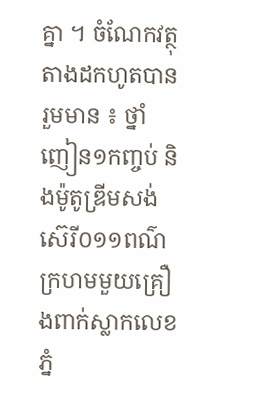គ្នា ។ ចំណែកវត្ថុតាងដកហូតបានរួមមាន ៖ ថ្នាំញៀន១កញ្ចប់ និងម៉ូតូឌ្រីមសង់ស៊េរី០១១ពណ៌ក្រហមមួយគ្រឿងពាក់ស្លាកលេខភ្នំ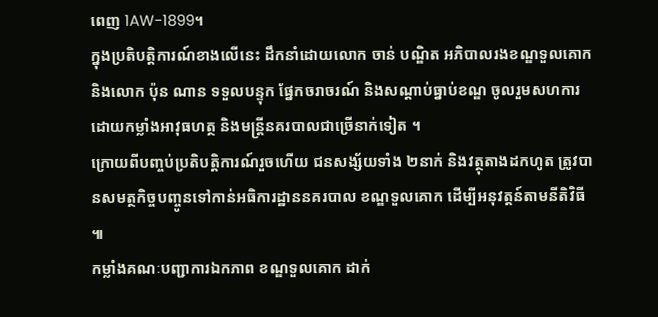ពេញ 1AW-1899។
ក្នុងប្រតិបត្តិការណ៍ខាងលើនេះ ដឹកនាំដោយលោក ចាន់ បណ្ឌិត អភិបាលរងខណ្ឌទួលគោក និងលោក ប៉ុន ណាន ទទួលបន្ទុក ផ្នែកចរាចរណ៍ និងសណ្តាប់ធ្នាប់ខណ្ឌ ចូលរួមសហការដោយកម្លាំងអាវុធហត្ថ និងមន្ត្រីនគរបាលជាច្រើនាក់ទៀត ។
ក្រោយពីបញ្ចប់ប្រតិបត្តិការណ៍រួចហើយ ជនសង្ស័យទាំង ២នាក់ និងវត្ថុតាងដកហូត ត្រូវបានសមត្ថកិច្ចបញ្ចូនទៅកាន់អធិការដ្ឋាននគរបាល ខណ្ឌទួលគោក ដើម្បីអនុវត្តន៍តាមនីតិវិធី ៕
កម្លាំងគណៈបញ្ជាការឯកភាព ខណ្ឌទួលគោក ដាក់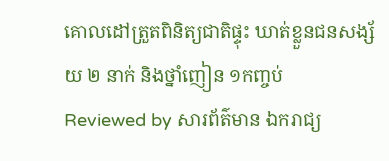គោលដៅត្រួតពិនិត្យជាតិផ្ទុះ ឃាត់ខ្លួនជនសង្ស័យ ២ នាក់ និងថ្នាំញៀន ១កញ្ចប់
Reviewed by សារព័ត៌មាន ឯករាជ្យ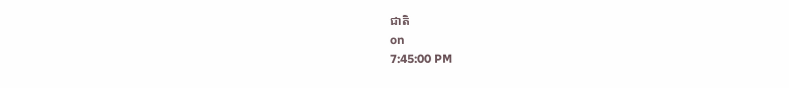ជាតិ
on
7:45:00 PM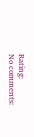Rating:
No comments: